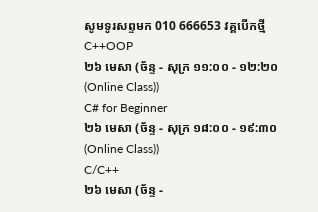សូមទូរសព្ទមក 010 666653 វគ្គបើកថ្មី
C++OOP
២៦ មេសា (ច័ន្ទ - សុក្រ ១១:០០ - ១២:២០ (Online Class))
C# for Beginner
២៦ មេសា (ច័ន្ទ - សុក្រ ១៨:០០ - ១៩:៣០ (Online Class))
C/C++
២៦ មេសា (ច័ន្ទ -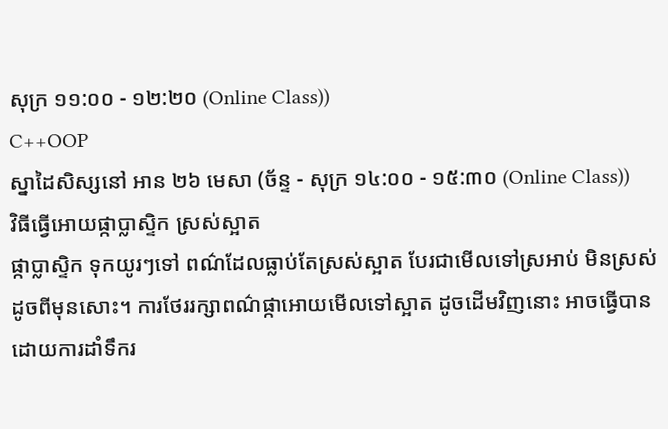សុក្រ ១១:០០ - ១២:២០ (Online Class))
C++OOP
ស្នាដៃសិស្សនៅ អាន ២៦ មេសា (ច័ន្ទ - សុក្រ ១៤:០០ - ១៥:៣០ (Online Class))
វិធីធ្វើអោយផ្កាប្លាស្ទិក ស្រស់ស្អាត
ផ្កាប្លាស្ទិក ទុកយូរៗទៅ ពណ៌ដែលធ្លាប់តែស្រស់ស្អាត បែរជាមើលទៅស្រអាប់ មិនស្រស់ដូចពីមុនសោះ។ ការថែររក្សាពណ៌ផ្កាអោយមើលទៅស្អាត ដូចដើមវិញនោះ អាចធ្វើបាន ដោយការដាំទឹករ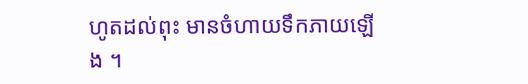ហូតដល់ពុះ មានចំហាយទឹកភាយឡើង ។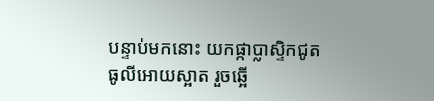បន្ទាប់មកនោះ យកផ្កាប្លាស្ទិកជូតធូលីអោយស្អាត រួចឆ្អើ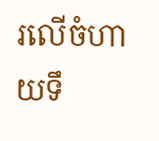រលើចំហាយទឹ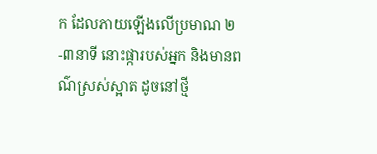ក ដែលភាយឡើងលើប្រមាណ ២-៣នាទី នោះផ្ការបស់អ្នក និងមានពណ៌ស្រស់ស្អាត ដូចនៅថ្មី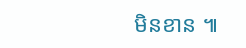មិនខាន ៕